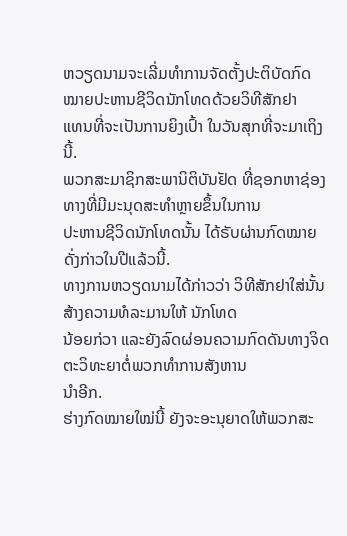ຫວຽດນາມຈະເລີ່ມທໍາການຈັດຕັ້ງປະຕິບັດກົດໝາຍປະຫານຊີວິດນັກໂທດດ້ວຍວິທີສັກຢາ
ແທນທີ່ຈະເປັນການຍິງເປົ້າ ໃນວັນສຸກທີ່ຈະມາເຖິງນີ້.
ພວກສະມາຊິກສະພານິຕິບັນຢັດ ທີ່ຊອກຫາຊ່ອງທາງທີ່ມີມະນຸດສະທໍາຫຼາຍຂຶ້ນໃນການ
ປະຫານຊີວິດນັກໂທດນັ້ນ ໄດ້ຣັບຜ່ານກົດໝາຍດັ່ງກ່າວໃນປີແລ້ວນີ້.
ທາງການຫວຽດນາມໄດ້ກ່າວວ່າ ວິທີສັກຢາໃສ່ນັ້ນ ສ້າງຄວາມທໍລະມານໃຫ້ ນັກໂທດ
ນ້ອຍກ່ວາ ແລະຍັງລົດຜ່ອນຄວາມກົດດັນທາງຈິດຕະວິທະຍາຕໍ່ພວກທໍາການສັງຫານ
ນໍາອີກ.
ຮ່າງກົດໝາຍໃໝ່ນີ້ ຍັງຈະອະນຸຍາດໃຫ້ພວກສະ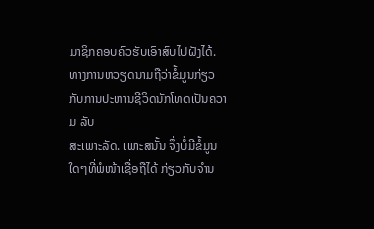ມາຊິກຄອບຄົວຮັບເອົາສົບໄປຝັງໄດ້.
ທາງການຫວຽດນາມຖືວ່າຂໍ້ມູນກ່ຽວກັບການປະຫານຊີວິດນັກໂທດເປັນຄວາມ ລັບ
ສະເພາະລັດ. ເພາະສນັ້ນ ຈຶ່ງບໍ່ມີຂໍ້ມູນໃດໆທີ່ພໍໜ້າເຊື່ອຖືໄດ້ ກ່ຽວກັບຈໍານ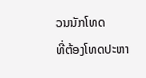ວນນັກໂທດ
ທີ່ຕ້ອງໂທດປະຫາ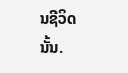ນຊີວິດນັ້ນ.